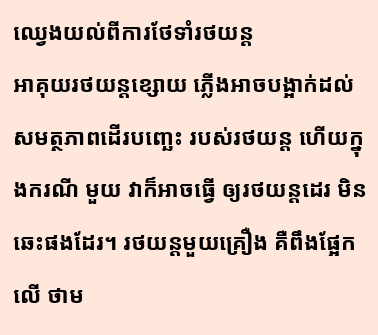ឈ្វេងយល់ពីការថែទាំរថយន្ត
អាគុយរថយន្តខ្សោយ ភ្លើងអាចបង្អាក់ដល់ សមត្ថភាពដើរបញ្ឆេះ របស់រថយន្ត ហើយក្នុងករណី មួយ វាក៏អាចធ្វើ ឲ្យរថយន្តដេរ មិនឆេះផងដែរ។ រថយន្តមួយគ្រឿង គឺពឹងផ្អែកលើ ថាម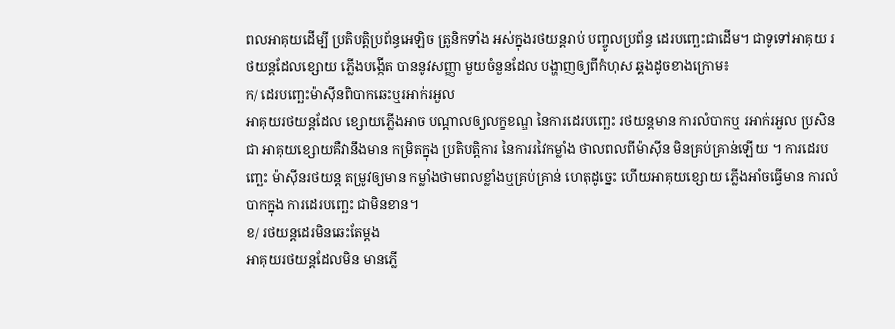ពលអាគុយដើម្បី ប្រតិបត្តិប្រព័ន្ធអេឡិច ត្រូនិកទាំង អស់ក្នុងរថយន្តរាប់ បញ្ចូលប្រព័ន្ធ ដេរបញ្ឆេះជាដើម។ ជាទូទៅអាគុយ រថយន្តដែលខ្សោយ ភ្លើងបង្កើត បាននូវសញ្ញា មួយចំនួនដែល បង្ហាញឲ្យពីកំហុស ឆ្គងដូចខាងក្រោម៖
ក/ ដេរបញ្ឆេះម៉ាស៊ីនពិបាកឆេះឬរអាក់រអួល
អាគុយរថយន្តដែល ខ្សោយភ្លើងអាច បណ្តាលឲ្យលក្ខខណ្ឌ នៃការដេរបញ្ឆេះ រថយន្តមាន ការលំបាកឬ រអាក់រអួល ប្រសិនជា អាគុយខ្សោយគឺវានឹងមាន កម្រិតក្នុង ប្រតិបត្តិការ នៃការរវៃកម្លាំង ថាលពលពីម៉ាស៊ីន មិនគ្រប់គ្រាន់ឡើយ ។ ការដេរបញ្ឆេះ ម៉ាស៊ីនរថយន្ត តម្រូវឲ្យមាន កម្លាំងថាមពលខ្លាំងឬគ្រប់គ្រាន់ ហេតុដូច្នេះ ហើយអាគុយខ្សោយ ភ្លើងអាំចធ្វើមាន ការលំបាកក្នុង ការដេរបញ្ឆេះ ជាមិនខាន។
ខ/ រថយន្តដេរមិនឆេះតែម្តង
អាគុយរថយន្តដែលមិន មានភ្លើ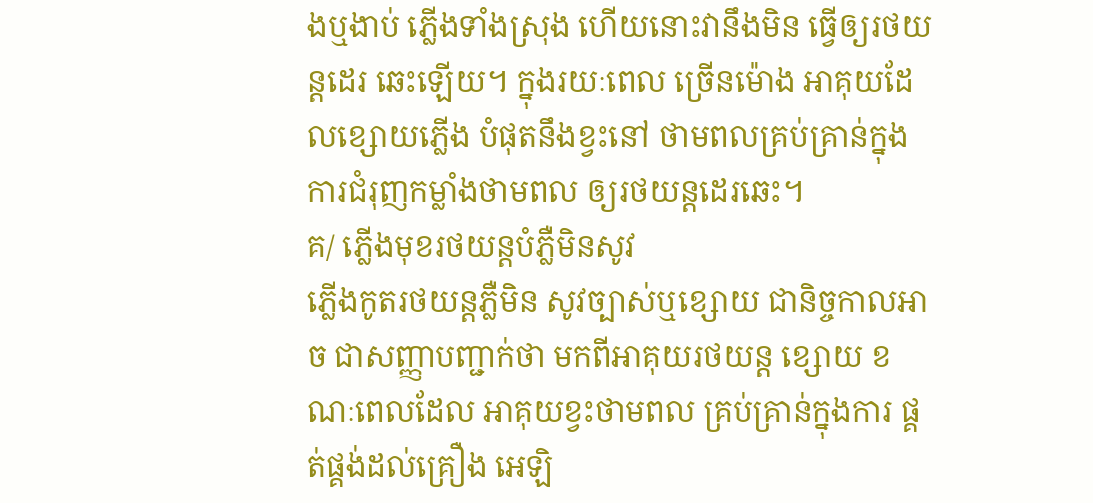ងឬងាប់ ភ្លើងទាំងស្រុង ហើយនោះវានឹងមិន ធ្វើឲ្យរថយន្តដេរ ឆេះឡើយ។ ក្នុងរយៈពេល ច្រើនម៉ោង អាគុយដែលខ្សោយភ្លើង បំផុតនឹងខ្វះនៅ ថាមពលគ្រប់គ្រាន់ក្នុង ការជំរុញកម្លាំងថាមពល ឲ្យរថយន្តដេរឆេះ។
គ/ ភ្លើងមុខរថយន្តបំភ្លឺមិនសូវ
ភ្លើងកូតរថយន្តភ្លឺមិន សូវច្បាស់ឬខ្សោយ ជានិច្ចកាលអាច ជាសញ្ញាបញ្ជាក់ថា មកពីអាគុយរថយន្ត ខ្សោយ ខណៈពេលដែល អាគុយខ្វះថាមពល គ្រប់គ្រាន់ក្នុងការ ផ្គត់ផ្គង់ដល់គ្រឿង អេឡិ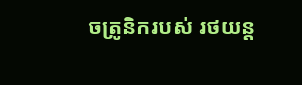ចត្រូនិករបស់ រថយន្ត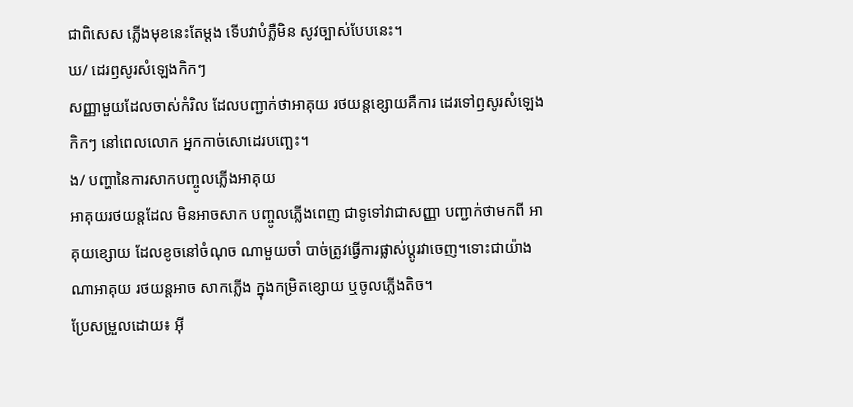ជាពិសេស ភ្លើងមុខនេះតែម្តង ទើបវាបំភ្លឺមិន សូវច្បាស់បែបនេះ។
ឃ/ ដេរឭសូរសំឡេងកិកៗ
សញ្ញាមួយដែលចាស់កំរិល ដែលបញ្ជាក់ថាអាគុយ រថយន្តខ្សោយគឺការ ដេរទៅឭសូរសំឡេង កិកៗ នៅពេលលោក អ្នកកាច់សោដេរបញ្ឆេះ។
ង/ បញ្ហានៃការសាកបញ្ចូលភ្លើងអាគុយ
អាគុយរថយន្តដែល មិនអាចសាក បញ្ចូលភ្លើងពេញ ជាទូទៅវាជាសញ្ញា បញ្ជាក់ថាមកពី អាគុយខ្សោយ ដែលខូចនៅចំណុច ណាមួយចាំ បាច់ត្រូវធ្វើការផ្លាស់ប្តូរវាចេញ។ទោះជាយ៉ាង ណាអាគុយ រថយន្តអាច សាកភ្លើង ក្នុងកម្រិតខ្សោយ ឬចូលភ្លើងតិច។
ប្រែសម្រួលដោយ៖ អុី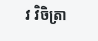វ វិចិត្រា